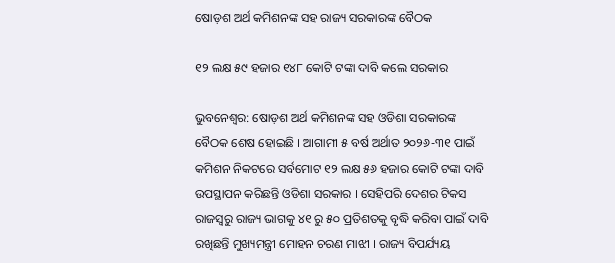ଷୋଡ଼ଶ ଅର୍ଥ କମିଶନଙ୍କ ସହ ରାଜ୍ୟ ସରକାରଙ୍କ ବୈଠକ

୧୨ ଲକ୍ଷ ୫୯ ହଜାର ୧୪୮ କୋଟି ଟଙ୍କା ଦାବି କଲେ ସରକାର

ଭୁବନେଶ୍ୱର: ଷୋଡ଼ଶ ଅର୍ଥ କମିଶନଙ୍କ ସହ ଓଡିଶା ସରକାରଙ୍କ ବୈଠକ ଶେଷ ହୋଇଛି । ଆଗାମୀ ୫ ବର୍ଷ ଅର୍ଥାତ ୨୦୨୬-୩୧ ପାଇଁ କମିଶନ ନିକଟରେ ସର୍ବମୋଟ ୧୨ ଲକ୍ଷ ୫୬ ହଜାର କୋଟି ଟଙ୍କା ଦାବି ଉପସ୍ଥାପନ କରିଛନ୍ତି ଓଡିଶା ସରକାର । ସେହିପରି ଦେଶର ଟିକସ ରାଜସ୍ୱରୁ ରାଜ୍ୟ ଭାଗକୁ ୪୧ ରୁ ୫୦ ପ୍ରତିଶତକୁ ବୃଦ୍ଧି କରିବା ପାଇଁ ଦାବି ରଖିଛନ୍ତି ମୁଖ୍ୟମନ୍ତ୍ରୀ ମୋହନ ଚରଣ ମାଝୀ । ରାଜ୍ୟ ବିପର୍ଯ୍ୟୟ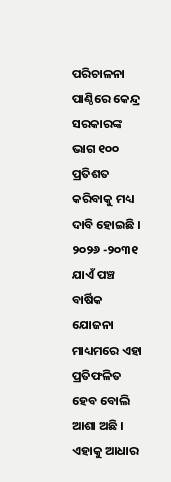ପରିଚାଳନା ପାଣ୍ଠିରେ କେନ୍ଦ୍ର ସରକାରଙ୍କ ଭାଗ ୧୦୦ ପ୍ରତିଶତ କରିବାକୁ ମଧ୍ୟ ଦାବି ହୋଇଛି । ୨୦୨୬ -୨୦୩୧ ଯାଏଁ ପଞ୍ଚ ବାର୍ଷିକ ଯୋଜନା ମାଧ୍ୟମରେ ଏହା ପ୍ରତିଫଳିତ ହେବ ବୋଲି ଆଶା ଅଛି । ଏହାକୁ ଆଧାର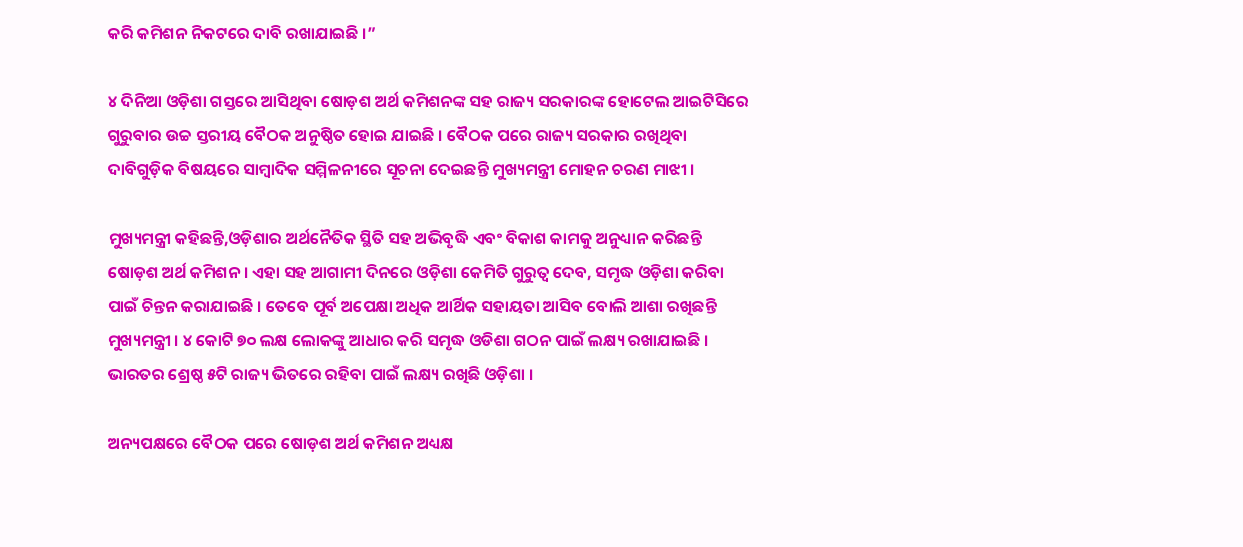କରି କମିଶନ ନିକଟରେ ଦାବି ରଖାଯାଇଛି ।”

୪ ଦିନିଆ ଓଡ଼ିଶା ଗସ୍ତରେ ଆସିଥିବା ଷୋଡ଼ଶ ଅର୍ଥ କମିଶନଙ୍କ ସହ ରାଜ୍ୟ ସରକାରଙ୍କ ହୋଟେଲ ଆଇଟିସିରେ ଗୁରୁବାର ଉଚ୍ଚ ସ୍ତରୀୟ ବୈଠକ ଅନୁଷ୍ଠିତ ହୋଇ ଯାଇଛି । ବୈଠକ ପରେ ରାଜ୍ୟ ସରକାର ରଖିଥିବା ଦାବିଗୁଡ଼ିକ ବିଷୟରେ ସାମ୍ବାଦିକ ସମ୍ମିଳନୀରେ ସୂଚନା ଦେଇଛନ୍ତି ମୁଖ୍ୟମନ୍ତ୍ରୀ ମୋହନ ଚରଣ ମାଝୀ ।

ମୁଖ୍ୟମନ୍ତ୍ରୀ କହିଛନ୍ତି,ଓଡ଼ିଶାର ଅର୍ଥନୈତିକ ସ୍ଥିତି ସହ ଅଭିବୃଦ୍ଧି ଏବଂ ବିକାଶ କାମକୁ ଅନୁଧ୍ୟାନ କରିଛନ୍ତି ଷୋଡ଼ଶ ଅର୍ଥ କମିଶନ । ଏହା ସହ ଆଗାମୀ ଦିନରେ ଓଡ଼ିଶା କେମିତି ଗୁରୁତ୍ଵ ଦେବ, ସମୃଦ୍ଧ ଓଡ଼ିଶା କରିବା ପାଇଁ ଚିନ୍ତନ କରାଯାଇଛି । ତେବେ ପୂର୍ବ ଅପେକ୍ଷା ଅଧିକ ଆର୍ଥିକ ସହାୟତା ଆସିବ ବୋଲି ଆଶା ରଖିଛନ୍ତି ମୁଖ୍ୟମନ୍ତ୍ରୀ । ୪ କୋଟି ୭୦ ଲକ୍ଷ ଲୋକଙ୍କୁ ଆଧାର କରି ସମୃଦ୍ଧ ଓଡିଶା ଗଠନ ପାଇଁ ଲକ୍ଷ୍ୟ ରଖାଯାଇଛି । ଭାରତର ଶ୍ରେଷ୍ଠ ୫ଟି ରାଜ୍ୟ ଭିତରେ ରହିବା ପାଇଁ ଲକ୍ଷ୍ୟ ରଖିଛି ଓଡ଼ିଶା ।

ଅନ୍ୟପକ୍ଷରେ ବୈଠକ ପରେ ଷୋଡ଼ଶ ଅର୍ଥ କମିଶନ ଅଧ୍ୟକ୍ଷ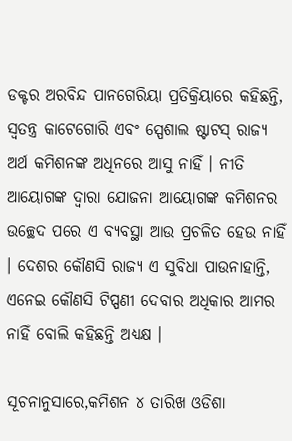ଡକ୍ଟର ଅରବିନ୍ଦ ପାନଗେରିୟା ପ୍ରତିକ୍ରିୟାରେ କହିଛନ୍ତି, ସ୍ୱତନ୍ତ୍ର କାଟେଗୋରି ଏବଂ ସ୍ପେଶାଲ ଷ୍ଟାଟସ୍ ରାଜ୍ୟ ଅର୍ଥ କମିଶନଙ୍କ ଅଧିନରେ ଆସୁ ନାହିଁ । ନୀତି ଆୟୋଗଙ୍କ ଦ୍ଵାରା ଯୋଜନା ଆୟୋଗଙ୍କ କମିଶନର ଉଚ୍ଛେଦ ପରେ ଏ ବ୍ୟବସ୍ଥା ଆଉ ପ୍ରଚଳିତ ହେଉ ନାହିଁ । ଦେଶର କୌଣସି ରାଜ୍ୟ ଏ ସୁବିଧା ପାଉନାହାନ୍ତି, ଏନେଇ କୌଣସି ଟିପ୍ପଣୀ ଦେବାର ଅଧିକାର ଆମର ନାହିଁ ବୋଲି କହିଛନ୍ତି ଅଧ୍ୟକ୍ଷ ।

ସୂଚନାନୁସାରେ,କମିଶନ ୪ ତାରିଖ ଓଡିଶା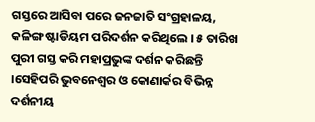ଗସ୍ତରେ ଆସିବା ପରେ ଜନଜାତି ସଂଗ୍ରହାଳୟ, କଳିଙ୍ଗ ଷ୍ଟାଡିୟମ ପରିଦର୍ଶନ କରିଥିଲେ । ୫ ତାରିଖ ପୁରୀ ଗସ୍ତ କରି ମହାପ୍ରଭୁଙ୍କ ଦର୍ଶନ କରିଛନ୍ତି ।ସେହିପରି ଭୁବନେଶ୍ୱର ଓ କୋଣାର୍କର ବିଭିନ୍ନ ଦର୍ଶନୀୟ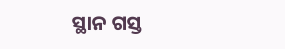ସ୍ଥାନ ଗସ୍ତ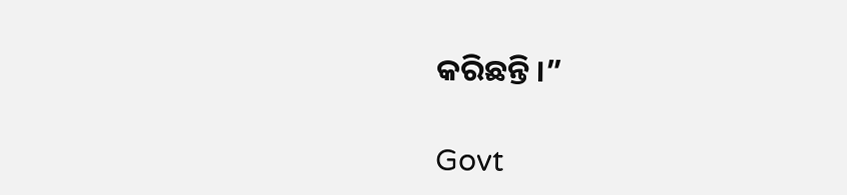କରିଛନ୍ତି ।”

Govt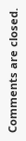Comments are closed.